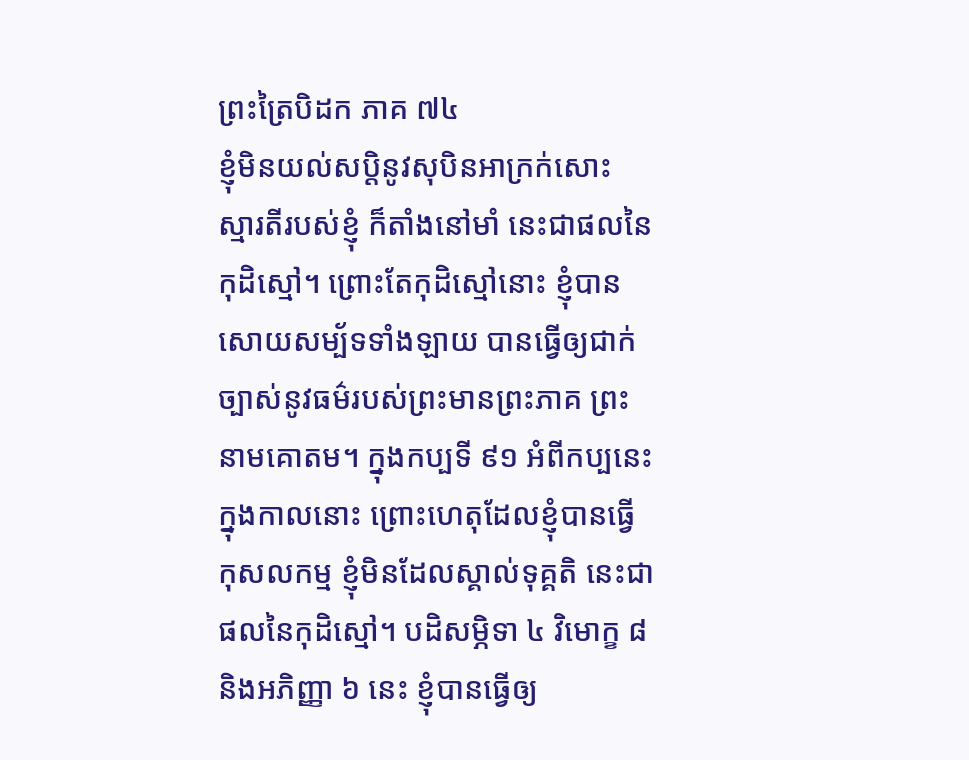ព្រះត្រៃបិដក ភាគ ៧៤
ខ្ញុំមិនយល់សប្តិនូវសុបិនអាក្រក់សោះ ស្មារតីរបស់ខ្ញុំ ក៏តាំងនៅមាំ នេះជាផលនៃកុដិស្មៅ។ ព្រោះតែកុដិស្មៅនោះ ខ្ញុំបានសោយសម្ប័ទទាំងឡាយ បានធ្វើឲ្យជាក់ច្បាស់នូវធម៌របស់ព្រះមានព្រះភាគ ព្រះនាមគោតម។ ក្នុងកប្បទី ៩១ អំពីកប្បនេះ ក្នុងកាលនោះ ព្រោះហេតុដែលខ្ញុំបានធ្វើកុសលកម្ម ខ្ញុំមិនដែលស្គាល់ទុគ្គតិ នេះជាផលនៃកុដិស្មៅ។ បដិសម្ភិទា ៤ វិមោក្ខ ៨ និងអភិញ្ញា ៦ នេះ ខ្ញុំបានធ្វើឲ្យ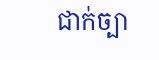ជាក់ច្បា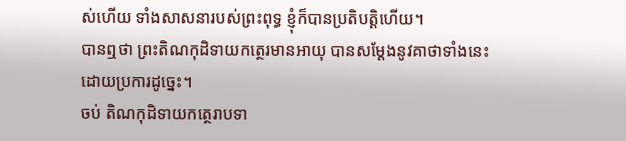ស់ហើយ ទាំងសាសនារបស់ព្រះពុទ្ធ ខ្ញុំក៏បានប្រតិបត្តិហើយ។
បានឮថា ព្រះតិណកុដិទាយកត្ថេរមានអាយុ បានសម្តែងនូវគាថាទាំងនេះ ដោយប្រការដូច្នេះ។
ចប់ តិណកុដិទាយកត្ថេរាបទា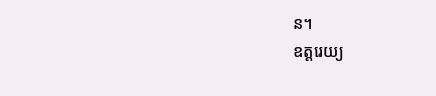ន។
ឧត្តរេយ្យ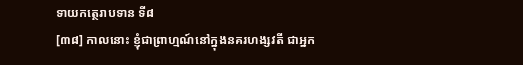ទាយកត្ថេរាបទាន ទី៨
[៣៨] កាលនោះ ខ្ញុំជាព្រាហ្មណ៍នៅក្នុងនគរហង្សវតី ជាអ្នក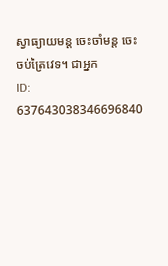ស្វាធ្យាយមន្ត ចេះចាំមន្ត ចេះចប់ត្រៃវេទ។ ជាអ្នក
ID: 637643038346696840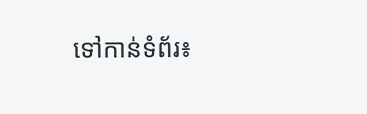ទៅកាន់ទំព័រ៖